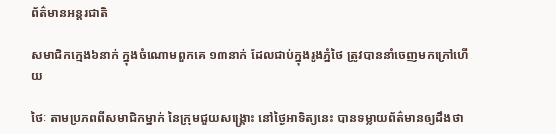ព័ត៌មានអន្តរជាតិ

សមាជិកក្មេង៦នាក់ ក្នុងចំណោមពួកគេ ១៣នាក់ ដែលជាប់ក្នុងរូងភ្នំថៃ ត្រូវបាននាំចេញមកក្រៅហើយ

ថៃៈ តាមប្រភពពីសមាជិកម្នាក់ នៃក្រុមជួយសង្គ្រោះ នៅថ្ងៃអាទិត្យនេះ បានទម្លាយព័ត៌មានឲ្យដឹងថា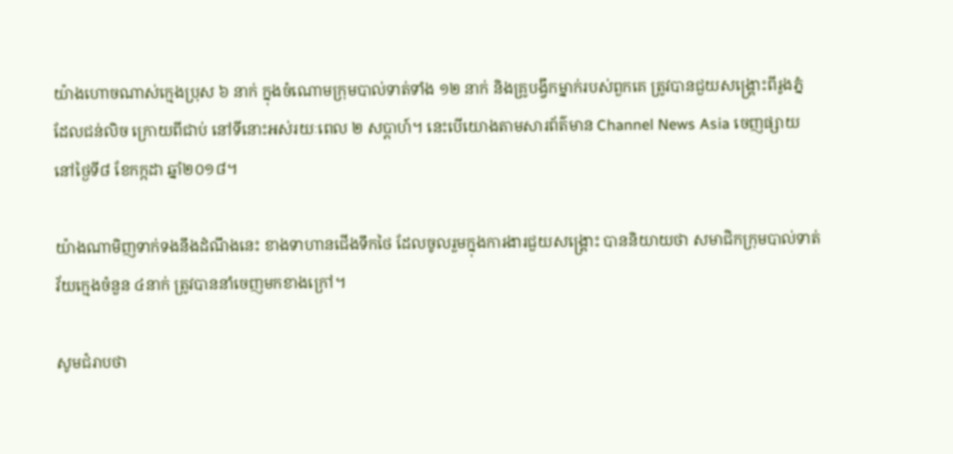យ៉ាងហោចណាស់ក្មេងប្រុស ៦ នាក់ ក្នុងចំណោមក្រុមបាល់ទាត់ទាំង ១២ នាក់ និងគ្រូបង្វឹកម្នាក់របស់ពួកគេ ត្រូវបានជួយសង្គ្រោះពីរូងភ្នំ ដែលជន់លិច ក្រោយពីជាប់ នៅទីនោះអស់រយៈពេល ២ សប្តាហ៍។ នេះបើយោងតាមសារព័ត៌មាន Channel News Asia ចេញផ្សាយនៅថ្ងៃទី៨ ខែកក្កដា ឆ្នាំ២០១៨។

យ៉ាងណាមិញទាក់ទងនឹងដំណឹងនេះ ខាងទាហានជើងទឹកថៃ ដែលចូលរួមក្នុងការងារជួយសង្រ្គោះ បាននិយាយថា សមាជិកក្រុមបាល់ទាត់វ័យក្មេងចំនួន ៤នាក់ ត្រូវបាននាំចេញមកខាងក្រៅ។

សូមជំរាបថា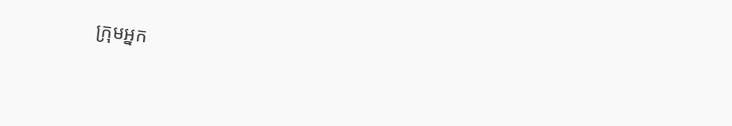ក្រុមអ្នក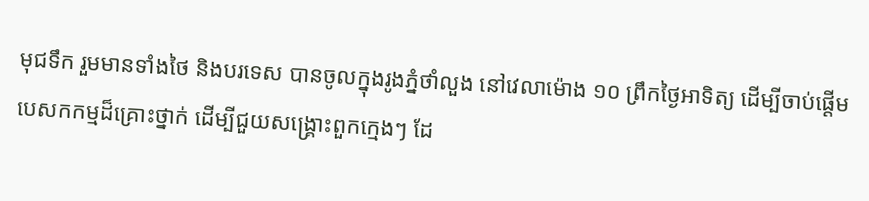មុជទឹក រួមមានទាំងថៃ និងបរទេស បានចូលក្នុងរូងភ្នំថាំលួង នៅវេលាម៉ោង ១០ ព្រឹកថ្ងៃអាទិត្យ ដើម្បីចាប់ផ្តើមបេសកកម្មដ៏គ្រោះថ្នាក់ ដើម្បីជួយសង្គ្រោះពួកក្មេងៗ ដែ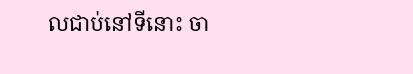លជាប់នៅទីនោះ ចា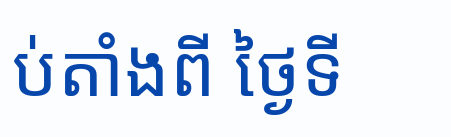ប់តាំងពី ថ្ងៃទី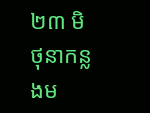២៣ មិថុនាកន្លងម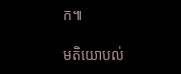ក៕

មតិយោបល់